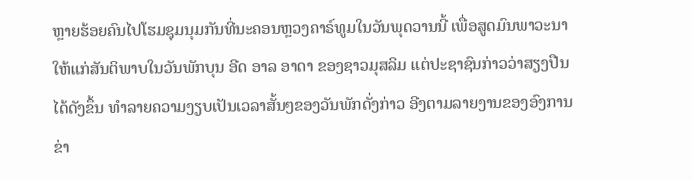ຫຼາຍຮ້ອຍຄົນໄປໂຮມຊຸມນຸມກັນທີ່ນະຄອນຫຼວງຄາຣ໌ທູມໃນວັນພຸດວານນີ້ ເພື່ອສູດມົນພາວະນາໃຫ້ແກ່ສັນຕິພາບໃນວັນພັກບຸນ ອີດ ອາລ ອາດາ ຂອງຊາວມຸສລິມ ແຕ່ປະຊາຊົນກ່າວວ່າສຽງປືນໄດ້ດັງຂຶ້ນ ທຳລາຍຄວາມງຽບເປັນເວລາສັ້ນໆຂອງວັນພັກດັ່ງກ່າວ ອີງຕາມລາຍງານຂອງອົງການຂ່າ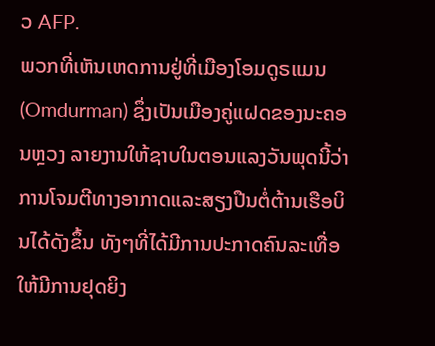ວ AFP.
ພວກທີ່ເຫັນເຫດການຢູ່ທີ່ເມືອງໂອມດູຣແມນ (Omdurman) ຊຶ່ງເປັນເມືອງຄູ່ແຝດຂອງນະຄອນຫຼວງ ລາຍງານໃຫ້ຊາບໃນຕອນແລງວັນພຸດນີ້ວ່າ ການໂຈມຕີທາງອາກາດແລະສຽງປືນຕໍ່ຕ້ານເຮືອບິນໄດ້ດັງຂຶ້ນ ທັງໆທີ່ໄດ້ມີການປະກາດຄົນລະເທື່ອ ໃຫ້ມີການຢຸດຍິງ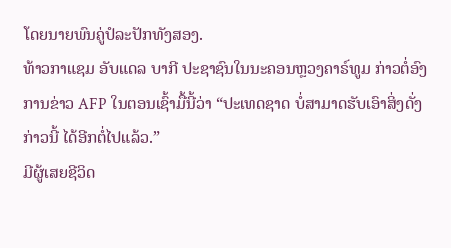ໂດຍນາຍພົນຄູ່ປໍລະປັກທັງສອງ.
ທ້າວກາແຊມ ອັບແດລ ບາກີ ປະຊາຊົນໃນນະຄອນຫຼວງຄາຣ໌ທູມ ກ່າວຕໍ່ອົງການຂ່າວ AFP ໃນຕອນເຊົ້າມື້ນີ້ວ່າ “ປະເທດຊາດ ບໍ່ສາມາດຮັບເອົາສິ່ງດັ່ງກ່າວນີ້ ໄດ້ອີກຕໍ່ໄປແລ້ວ.”
ມີຜູ້ເສຍຊີວິດ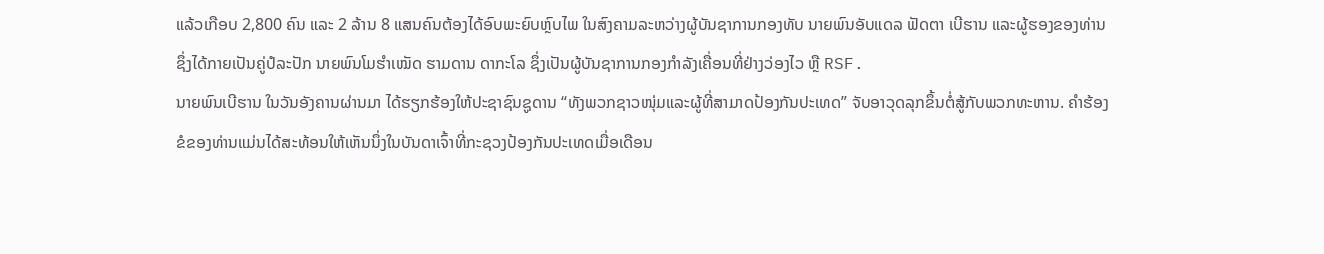ແລ້ວເກືອບ 2,800 ຄົນ ແລະ 2 ລ້ານ 8 ແສນຄົນຕ້ອງໄດ້ອົບພະຍົບຫຼົບໄພ ໃນສົງຄາມລະຫວ່າງຜູ້ບັນຊາການກອງທັບ ນາຍພົນອັບແດລ ຟັດຕາ ເບີຮານ ແລະຜູ້ຮອງຂອງທ່ານ ຊຶ່ງໄດ້ກາຍເປັນຄູ່ປໍລະປັກ ນາຍພົນໂມຮຳເໝັດ ຮາມດານ ດາກະໂລ ຊຶ່ງເປັນຜູ້ບັນຊາການກອງກຳລັງເຄື່ອນທີ່ຢ່າງວ່ອງໄວ ຫຼື RSF.
ນາຍພົນເບີຮານ ໃນວັນອັງຄານຜ່ານມາ ໄດ້ຮຽກຮ້ອງໃຫ້ປະຊາຊົນຊູດານ “ທັງພວກຊາວໜຸ່ມແລະຜູ້ທີ່ສາມາດປ້ອງກັນປະເທດ” ຈັບອາວຸດລຸກຂຶ້ນຕໍ່ສູ້ກັບພວກທະຫານ. ຄຳຮ້ອງຂໍຂອງທ່ານແມ່ນໄດ້ສະທ້ອນໃຫ້ເຫັນນຶ່ງໃນບັນດາເຈົ້າທີ່ກະຊວງປ້ອງກັນປະເທດເມື່ອເດືອນ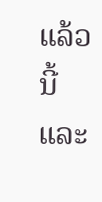ແລ້ວນີ້ແລະ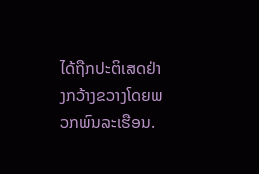ໄດ້ຖືກປະຕິເສດຢ່າງກວ້າງຂວາງໂດຍພວກພົນລະເຮືອນ.